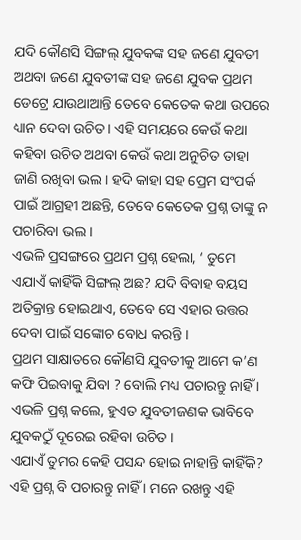ଯଦି କୌଣସି ସିଙ୍ଗଲ୍ ଯୁବକଙ୍କ ସହ ଜଣେ ଯୁବତୀ ଅଥବା ଜଣେ ଯୁବତୀଙ୍କ ସହ ଜଣେ ଯୁବକ ପ୍ରଥମ ଡେଟ୍ରେ ଯାଉଥାଆନ୍ତି ତେବେ କେତେକ କଥା ଉପରେ ଧ୍ୟାନ ଦେବା ଉଚିତ। ଏହି ସମୟରେ କେଉଁ କଥା କହିବା ଉଚିତ ଅଥବା କେଉଁ କଥା ଅନୁଚିତ ତାହା ଜାଣି ରଖିବା ଭଲ। ହଦି କାହା ସହ ପ୍ରେମ ସଂପର୍କ ପାଇଁ ଆଗ୍ରହୀ ଅଛନ୍ତି, ତେବେ କେତେକ ପ୍ରଶ୍ନ ତାଙ୍କୁ ନ ପଚାରିବା ଭଲ ।
ଏଭଳି ପ୍ରସଙ୍ଗରେ ପ୍ରଥମ ପ୍ରଶ୍ନ ହେଲା, ‘ ତୁମେ ଏଯାଏଁ କାହିଁକି ସିଙ୍ଗଲ୍ ଅଛ? ଯଦି ବିବାହ ବୟସ ଅତିକ୍ରାନ୍ତ ହୋଇଥାଏ, ତେବେ ସେ ଏହାର ଉତ୍ତର ଦେବା ପାଇଁ ସଙ୍କୋଚ ବୋଧ କରନ୍ତି ।
ପ୍ରଥମ ସାକ୍ଷାତରେ କୌଣସି ଯୁବତୀକୁ ଆମେ କ’ଣ କଫି ପିଇବାକୁ ଯିବା ? ବୋଲି ମଧ୍ୟ ପଚାରନ୍ତୁ ନାହିଁ । ଏଭଳି ପ୍ରଶ୍ନ କଲେ, ହୁଏତ ଯୁବତୀଜଣକ ଭାବିବେ ଯୁବକଠୁଁ ଦୂରେଇ ରହିବା ଉଚିତ ।
ଏଯାଏଁ ତୁମର କେହି ପସନ୍ଦ ହୋଇ ନାହାନ୍ତି କାହିଁକି? ଏହି ପ୍ରଶ୍ନ ବି ପଚାରନ୍ତୁ ନାହିଁ । ମନେ ରଖନ୍ତୁ ଏହି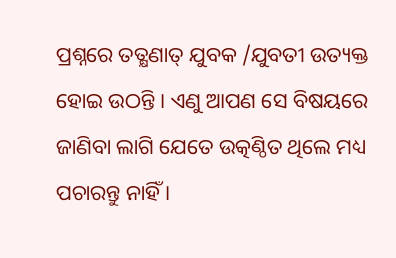ପ୍ରଶ୍ନରେ ତତ୍କ୍ଷଣାତ୍ ଯୁବକ /ଯୁବତୀ ଉତ୍ୟକ୍ତ ହୋଇ ଉଠନ୍ତି । ଏଣୁ ଆପଣ ସେ ବିଷୟରେ ଜାଣିବା ଲାଗି ଯେତେ ଉତ୍କଣ୍ଠିତ ଥିଲେ ମଧ୍ୟ ପଚାରନ୍ତୁ ନାହିଁ ।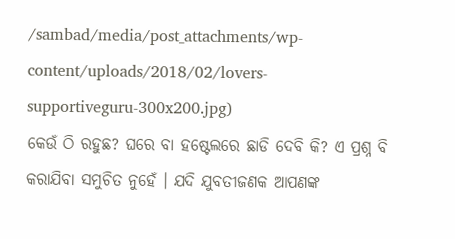/sambad/media/post_attachments/wp-content/uploads/2018/02/lovers-supportiveguru-300x200.jpg)
କେଉଁ ଠି ରହୁଛ? ଘରେ ବା ହଷ୍ଟେଲରେ ଛାଡି ଦେବି କି? ଏ ପ୍ରଶ୍ନ ବି କରାଯିବା ସମୁଚିତ ନୁହେଁ । ଯଦି ଯୁବତୀଜଣକ ଆପଣଙ୍କ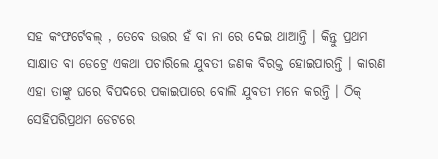ସହ କଂଫର୍ଟେବଲ୍ , ତେବେ ଉତ୍ତର ହଁ ବା ନା ରେ ଦେଇ ଥାଆନ୍ତି । କିନ୍ତୁ ପ୍ରଥମ ସାକ୍ଷାତ ବା ଡେଟ୍ରେ ଏକଥା ପଚାରିଲେ ଯୁବତୀ ଜଣକ ବିରକ୍ତ ହୋଇପାରନ୍ତି । କାରଣ ଏହା ତାଙ୍କୁ ଘରେ ବିପଦରେ ପକାଇପାରେ ବୋଲି ଯୁବତୀ ମନେ କରନ୍ତି । ଠିକ୍ ସେହିପରିପ୍ରଥମ ଡେଟରେ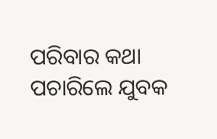ପରିବାର କଥା ପଚାରିଲେ ଯୁବକ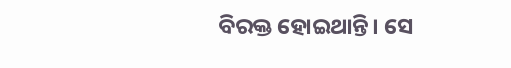ବିରକ୍ତ ହୋଇଥାନ୍ତି। ସେ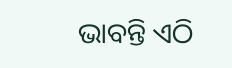ଭାବନ୍ତି ଏଠି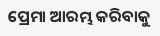ପ୍ରେମା ଆରମ୍ଭ କରିବାକୁ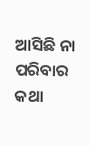ଆସିଛି ନା ପରିବାର କଥା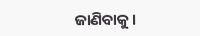ଜାଣିବାକୁ।